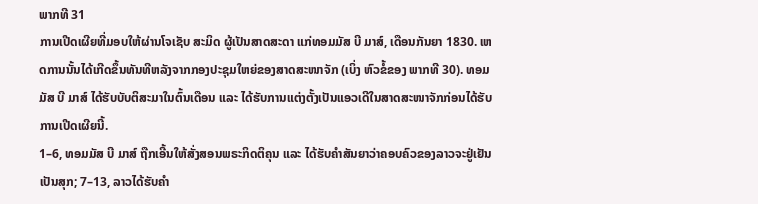ພາກທີ 31
ການເປີດເຜີຍທີ່ມອບໃຫ້ຜ່ານໂຈເຊັບ ສະມິດ ຜູ້ເປັນສາດສະດາ ແກ່ທອມມັສ ບີ ມາສ໌, ເດືອນກັນຍາ 1830. ເຫດການນັ້ນໄດ້ເກີດຂຶ້ນທັນທີຫລັງຈາກກອງປະຊຸມໃຫຍ່ຂອງສາດສະໜາຈັກ (ເບິ່ງ ຫົວຂໍ້ຂອງ ພາກທີ 30). ທອມມັສ ບີ ມາສ໌ ໄດ້ຮັບບັບຕິສະມາໃນຕົ້ນເດືອນ ແລະ ໄດ້ຮັບການແຕ່ງຕັ້ງເປັນແອວເດີໃນສາດສະໜາຈັກກ່ອນໄດ້ຮັບການເປີດເຜີຍນີ້.
1–6, ທອມມັສ ບີ ມາສ໌ ຖືກເອີ້ນໃຫ້ສັ່ງສອນພຣະກິດຕິຄຸນ ແລະ ໄດ້ຮັບຄຳສັນຍາວ່າຄອບຄົວຂອງລາວຈະຢູ່ເຢັນເປັນສຸກ; 7–13, ລາວໄດ້ຮັບຄຳ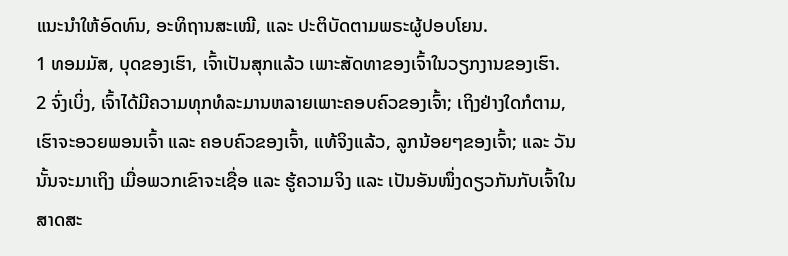ແນະນຳໃຫ້ອົດທົນ, ອະທິຖານສະເໝີ, ແລະ ປະຕິບັດຕາມພຣະຜູ້ປອບໂຍນ.
1 ທອມມັສ, ບຸດຂອງເຮົາ, ເຈົ້າເປັນສຸກແລ້ວ ເພາະສັດທາຂອງເຈົ້າໃນວຽກງານຂອງເຮົາ.
2 ຈົ່ງເບິ່ງ, ເຈົ້າໄດ້ມີຄວາມທຸກທໍລະມານຫລາຍເພາະຄອບຄົວຂອງເຈົ້າ; ເຖິງຢ່າງໃດກໍຕາມ, ເຮົາຈະອວຍພອນເຈົ້າ ແລະ ຄອບຄົວຂອງເຈົ້າ, ແທ້ຈິງແລ້ວ, ລູກນ້ອຍໆຂອງເຈົ້າ; ແລະ ວັນນັ້ນຈະມາເຖິງ ເມື່ອພວກເຂົາຈະເຊື່ອ ແລະ ຮູ້ຄວາມຈິງ ແລະ ເປັນອັນໜຶ່ງດຽວກັນກັບເຈົ້າໃນສາດສະ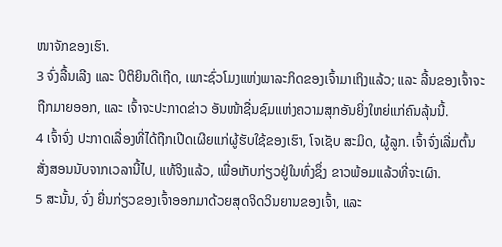ໜາຈັກຂອງເຮົາ.
3 ຈົ່ງລື້ນເລີງ ແລະ ປິຕິຍິນດີເຖີດ, ເພາະຊົ່ວໂມງແຫ່ງພາລະກິດຂອງເຈົ້າມາເຖິງແລ້ວ; ແລະ ລີ້ນຂອງເຈົ້າຈະຖືກມາຍອອກ, ແລະ ເຈົ້າຈະປະກາດຂ່າວ ອັນໜ້າຊື່ນຊົມແຫ່ງຄວາມສຸກອັນຍິ່ງໃຫຍ່ແກ່ຄົນລຸ້ນນີ້.
4 ເຈົ້າຈົ່ງ ປະກາດເລື່ອງທີ່ໄດ້ຖືກເປີດເຜີຍແກ່ຜູ້ຮັບໃຊ້ຂອງເຮົາ, ໂຈເຊັບ ສະມິດ, ຜູ້ລູກ. ເຈົ້າຈົ່ງເລີ່ມຕົ້ນ ສັ່ງສອນນັບຈາກເວລານີ້ໄປ, ແທ້ຈິງແລ້ວ, ເພື່ອເກັບກ່ຽວຢູ່ໃນທົ່ງຊຶ່ງ ຂາວພ້ອມແລ້ວທີ່ຈະເຜົາ.
5 ສະນັ້ນ, ຈົ່ງ ຍື່ນກ່ຽວຂອງເຈົ້າອອກມາດ້ວຍສຸດຈິດວິນຍານຂອງເຈົ້າ, ແລະ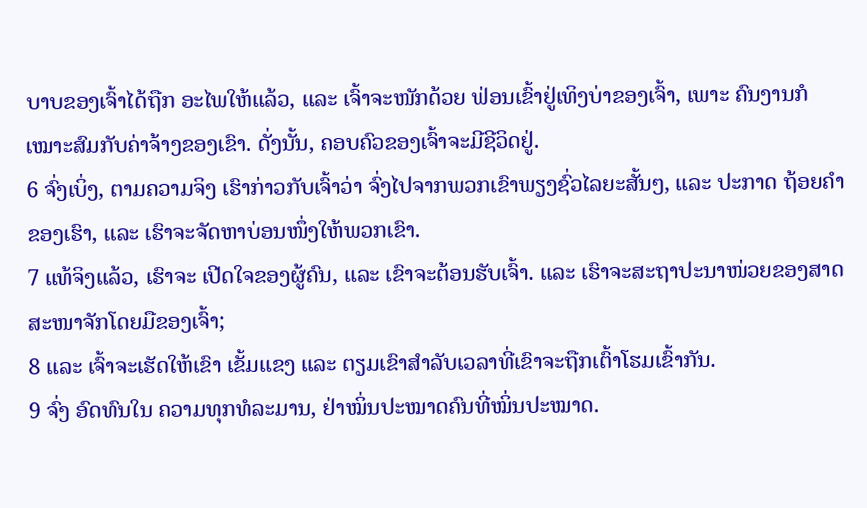ບາບຂອງເຈົ້າໄດ້ຖືກ ອະໄພໃຫ້ແລ້ວ, ແລະ ເຈົ້າຈະໜັກດ້ວຍ ຟ່ອນເຂົ້າຢູ່ເທິງບ່າຂອງເຈົ້າ, ເພາະ ຄົນງານກໍເໝາະສົມກັບຄ່າຈ້າງຂອງເຂົາ. ດັ່ງນັ້ນ, ຄອບຄົວຂອງເຈົ້າຈະມີຊີວິດຢູ່.
6 ຈົ່ງເບິ່ງ, ຕາມຄວາມຈິງ ເຮົາກ່າວກັບເຈົ້າວ່າ ຈົ່ງໄປຈາກພວກເຂົາພຽງຊົ່ວໄລຍະສັ້ນໆ, ແລະ ປະກາດ ຖ້ອຍຄຳຂອງເຮົາ, ແລະ ເຮົາຈະຈັດຫາບ່ອນໜຶ່ງໃຫ້ພວກເຂົາ.
7 ແທ້ຈິງແລ້ວ, ເຮົາຈະ ເປີດໃຈຂອງຜູ້ຄົນ, ແລະ ເຂົາຈະຕ້ອນຮັບເຈົ້າ. ແລະ ເຮົາຈະສະຖາປະນາໜ່ວຍຂອງສາດສະໜາຈັກໂດຍມືຂອງເຈົ້າ;
8 ແລະ ເຈົ້າຈະເຮັດໃຫ້ເຂົາ ເຂັ້ມແຂງ ແລະ ຕຽມເຂົາສຳລັບເວລາທີ່ເຂົາຈະຖືກເຕົ້າໂຮມເຂົ້າກັນ.
9 ຈົ່ງ ອົດທົນໃນ ຄວາມທຸກທໍລະມານ, ຢ່າໝິ່ນປະໝາດຄົນທີ່ໝິ່ນປະໝາດ.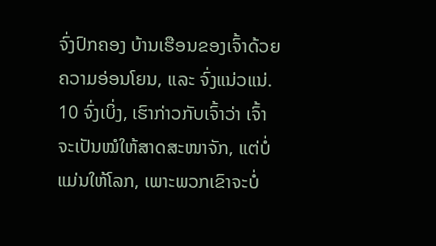ຈົ່ງປົກຄອງ ບ້ານເຮືອນຂອງເຈົ້າດ້ວຍຄວາມອ່ອນໂຍນ, ແລະ ຈົ່ງແນ່ວແນ່.
10 ຈົ່ງເບິ່ງ, ເຮົາກ່າວກັບເຈົ້າວ່າ ເຈົ້າຈະເປັນໝໍໃຫ້ສາດສະໜາຈັກ, ແຕ່ບໍ່ແມ່ນໃຫ້ໂລກ, ເພາະພວກເຂົາຈະບໍ່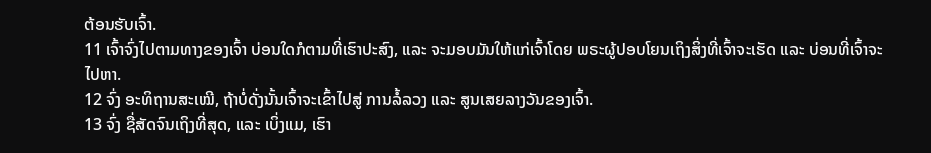ຕ້ອນຮັບເຈົ້າ.
11 ເຈົ້າຈົ່ງໄປຕາມທາງຂອງເຈົ້າ ບ່ອນໃດກໍຕາມທີ່ເຮົາປະສົງ, ແລະ ຈະມອບມັນໃຫ້ແກ່ເຈົ້າໂດຍ ພຣະຜູ້ປອບໂຍນເຖິງສິ່ງທີ່ເຈົ້າຈະເຮັດ ແລະ ບ່ອນທີ່ເຈົ້າຈະໄປຫາ.
12 ຈົ່ງ ອະທິຖານສະເໝີ, ຖ້າບໍ່ດັ່ງນັ້ນເຈົ້າຈະເຂົ້າໄປສູ່ ການລໍ້ລວງ ແລະ ສູນເສຍລາງວັນຂອງເຈົ້າ.
13 ຈົ່ງ ຊື່ສັດຈົນເຖິງທີ່ສຸດ, ແລະ ເບິ່ງແມ, ເຮົາ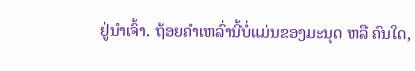ຢູ່ນຳເຈົ້າ. ຖ້ອຍຄຳເຫລົ່ານີ້ບໍ່ແມ່ນຂອງມະນຸດ ຫລື ຄົນໃດ,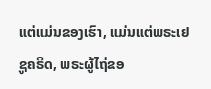ແຕ່ແມ່ນຂອງເຮົາ, ແມ່ນແຕ່ພຣະເຢຊູຄຣິດ, ພຣະຜູ້ໄຖ່ຂອ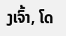ງເຈົ້າ, ໂດ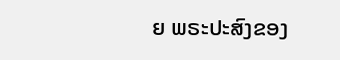ຍ ພຣະປະສົງຂອງ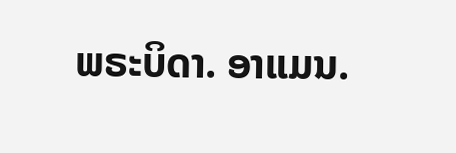ພຣະບິດາ. ອາແມນ.